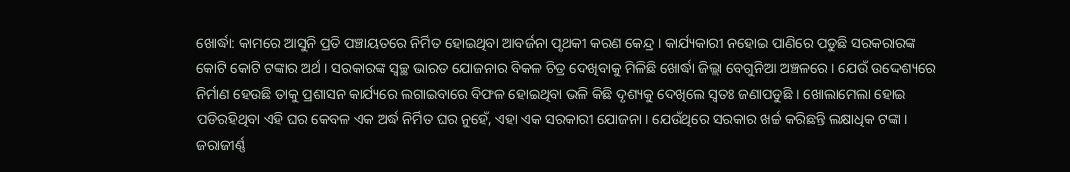ଖୋର୍ଦ୍ଧା: କାମରେ ଆସୁନି ପ୍ରତି ପଞ୍ଚାୟତରେ ନିର୍ମିତ ହୋଇଥିବା ଆବର୍ଜନା ପୃଥକୀ କରଣ କେନ୍ଦ୍ର । କାର୍ଯ୍ୟକାରୀ ନହୋଇ ପାଣିରେ ପଡୁଛି ସରକରାରଙ୍କ କୋଟି କୋଟି ଟଙ୍କାର ଅର୍ଥ । ସରକାରଙ୍କ ସ୍ବଚ୍ଛ ଭାରତ ଯୋଜନାର ବିକଳ ଚିତ୍ର ଦେଖିବାକୁ ମିଳିଛି ଖୋର୍ଦ୍ଧା ଜିଲ୍ଲା ବେଗୁନିଆ ଅଞ୍ଚଳରେ । ଯେଉଁ ଉଦ୍ଦେଶ୍ୟରେ ନିର୍ମାଣ ହେଉଛି ତାକୁ ପ୍ରଶାସନ କାର୍ଯ୍ୟରେ ଲଗାଇବାରେ ବିଫଳ ହୋଇଥିବା ଭଳି କିଛି ଦୃଶ୍ୟକୁ ଦେଖିଲେ ସ୍ୱତଃ ଜଣାପଡୁଛି । ଖୋଲାମେଲା ହୋଇ ପଡିରହିଥିବା ଏହି ଘର କେବଳ ଏକ ଅର୍ଦ୍ଧ ନିର୍ମିତ ଘର ନୁହେଁ, ଏହା ଏକ ସରକାରୀ ଯୋଜନା । ଯେଉଁଥିରେ ସରକାର ଖର୍ଚ୍ଚ କରିଛନ୍ତି ଲକ୍ଷାଧିକ ଟଙ୍କା ।
ଜରାଜୀର୍ଣ୍ଣ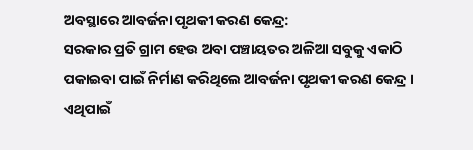ଅବସ୍ଥାରେ ଆବର୍ଜନା ପୃଥକୀ କରଣ କେନ୍ଦ୍ର:
ସରକାର ପ୍ରତି ଗ୍ରାମ ହେଉ ଅବା ପଞ୍ଚାୟତର ଅଳିଆ ସବୁକୁ ଏକାଠି ପକାଇବା ପାଇଁ ନିର୍ମାଣ କରିଥିଲେ ଆବର୍ଜନା ପୃଥକୀ କରଣ କେନ୍ଦ୍ର । ଏଥିପାଇଁ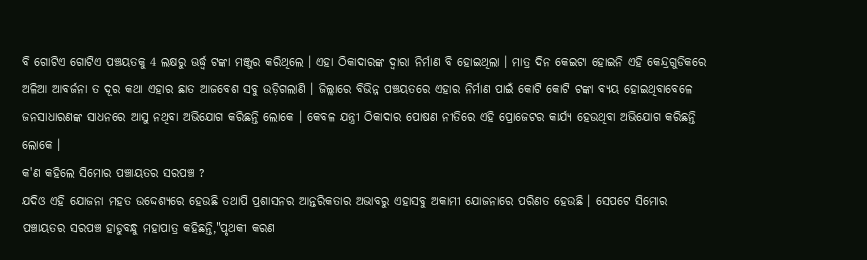ବି ଗୋଟିଏ ଗୋଟିଏ ପଞ୍ଚୟତକୁ 4 ଲକ୍ଷରୁ ଊର୍ଦ୍ଧ୍ବ ଟଙ୍କା ମଞ୍ଜୁର କରିଥିଲେ । ଏହା ଠିକାଦାରଙ୍କ ଦ୍ଵାରା ନିର୍ମାଣ ବି ହୋଇଥିଲା । ମାତ୍ର ଦିନ କେଇଟା ହୋଇନି ଏହି କେନ୍ଦ୍ରଗୁଡିକରେ ଅଳିଆ ଆବର୍ଜନା ତ ଦୂର କଥା ଏହାର ଛାତ ଆଜବେଶ ସବୁ ଉଡ଼ିଗଲାଣି । ଜିଲ୍ଲାରେ ବିଭିନ୍ନ ପଞ୍ଚୟତରେ ଏହାର ନିର୍ମାଣ ପାଇଁ କୋଟି କୋଟି ଟଙ୍କା ବ୍ୟୟ ହୋଇଥିବାବେଳେ ଜନସାଧାରଣଙ୍କ ସାଧନରେ ଆସୁ ନଥିବା ଅଭିଯୋଗ କରିଛନ୍ତି ଲୋକେ । କେବଳ ଯନ୍ତ୍ରୀ ଠିକାଦାର ପୋଷଣ ନୀତିରେ ଏହି ପ୍ରୋଜେଟର କାର୍ଯ୍ୟ ହେଉଥିବା ଅଭିଯୋଗ କରିଛନ୍ତି ଲୋକେ ।
କ'ଣ କହିଲେ ସିମୋର ପଞ୍ଚାୟତର ସରପଞ୍ଚ ?
ଯଦିଓ ଏହି ଯୋଜନା ମହତ ଉଦ୍ଦେଶ୍ୟରେ ହେଉଛି ତଥାପି ପ୍ରଶାସନର ଆନ୍ତରିକତାର ଅଭାବରୁ ଏହାସବୁ ଅକାମୀ ଯୋଜନାରେ ପରିଣତ ହେଉଛି । ସେପଟେ ସିମୋର ପଞ୍ଚାୟତର ସରପଞ୍ଚ ହାଡୁବନ୍ଧୁ ମହାପାତ୍ର କହିଛନ୍ତି,"ପୃଥକୀ କରଣ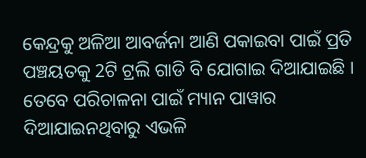କେନ୍ଦ୍ରକୁ ଅଳିଆ ଆବର୍ଜନା ଆଣି ପକାଇବା ପାଇଁ ପ୍ରତି ପଞ୍ଚୟତକୁ 2ଟି ଟ୍ରଲି ଗାଡି ବି ଯୋଗାଇ ଦିଆଯାଇଛି । ତେବେ ପରିଚାଳନା ପାଇଁ ମ୍ୟାନ ପାୱାର ଦିଆଯାଇନଥିବାରୁ ଏଭଳି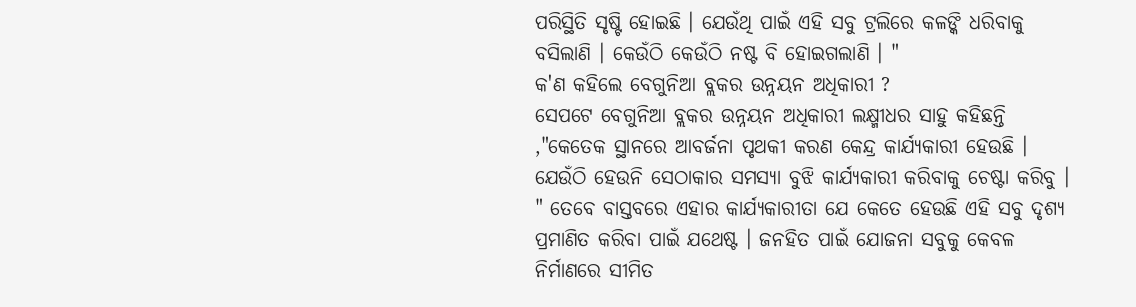ପରିସ୍ଥିତି ସୃଷ୍ଟି ହୋଇଛି । ଯେଉଁଥି ପାଇଁ ଏହି ସବୁ ଟ୍ରଲିରେ କଳଙ୍କି ଧରିବାକୁ ବସିଲାଣି । କେଉଁଠି କେଉଁଠି ନଷ୍ଟ ବି ହୋଇଗଲାଣି । "
କ'ଣ କହିଲେ ବେଗୁନିଆ ବ୍ଲକର ଉନ୍ନୟନ ଅଧିକାରୀ ?
ସେପଟେ ବେଗୁନିଆ ବ୍ଲକର ଉନ୍ନୟନ ଅଧିକାରୀ ଲକ୍ଷ୍ମୀଧର ସାହୁ କହିଛନ୍ତି ,"କେତେକ ସ୍ଥାନରେ ଆବର୍ଜନା ପୃଥକୀ କରଣ କେନ୍ଦ୍ର କାର୍ଯ୍ୟକାରୀ ହେଉଛି । ଯେଉଁଠି ହେଉନି ସେଠାକାର ସମସ୍ୟା ବୁଝି କାର୍ଯ୍ୟକାରୀ କରିବାକୁ ଚେଷ୍ଟା କରିବୁ । " ତେବେ ବାସ୍ତବରେ ଏହାର କାର୍ଯ୍ୟକାରୀତା ଯେ କେତେ ହେଉଛି ଏହି ସବୁ ଦୃଶ୍ୟ ପ୍ରମାଣିତ କରିବା ପାଇଁ ଯଥେଷ୍ଟ । ଜନହିତ ପାଇଁ ଯୋଜନା ସବୁକୁ କେବଳ ନିର୍ମାଣରେ ସୀମିତ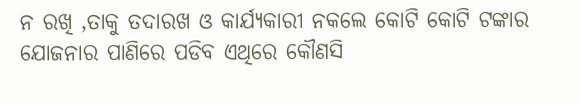ନ ରଖି ,ତାକୁ ତଦାରଖ ଓ କାର୍ଯ୍ୟକାରୀ ନକଲେ କୋଟି କୋଟି ଟଙ୍କାର ଯୋଜନାର ପାଣିରେ ପଡିବ ଏଥିରେ କୌଣସି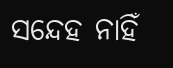ସନ୍ଦେହ ନାହିଁ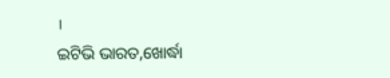।
ଇଟିଭି ଭାରତ,ଖୋର୍ଦ୍ଧା